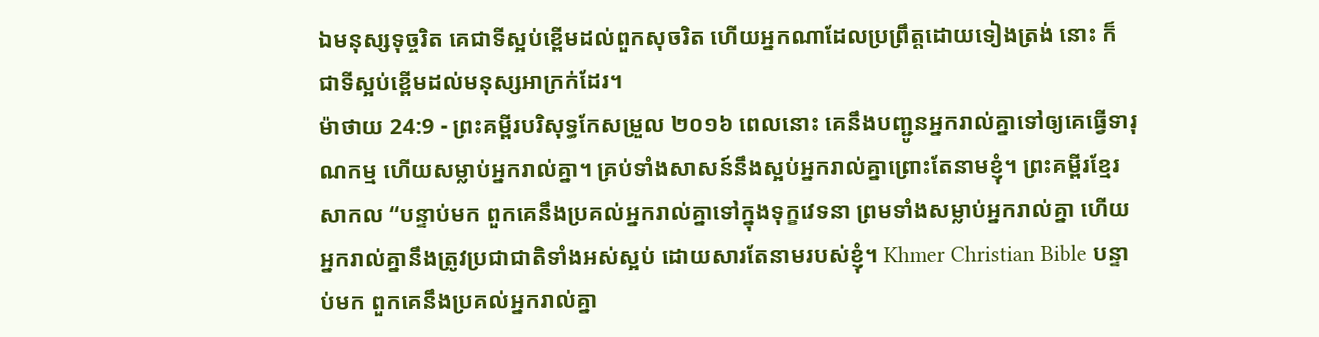ឯមនុស្សទុច្ចរិត គេជាទីស្អប់ខ្ពើមដល់ពួកសុចរិត ហើយអ្នកណាដែលប្រព្រឹត្តដោយទៀងត្រង់ នោះ ក៏ជាទីស្អប់ខ្ពើមដល់មនុស្សអាក្រក់ដែរ។
ម៉ាថាយ 24:9 - ព្រះគម្ពីរបរិសុទ្ធកែសម្រួល ២០១៦ ពេលនោះ គេនឹងបញ្ជូនអ្នករាល់គ្នាទៅឲ្យគេធ្វើទារុណកម្ម ហើយសម្លាប់អ្នករាល់គ្នា។ គ្រប់ទាំងសាសន៍នឹងស្អប់អ្នករាល់គ្នាព្រោះតែនាមខ្ញុំ។ ព្រះគម្ពីរខ្មែរសាកល “បន្ទាប់មក ពួកគេនឹងប្រគល់អ្នករាល់គ្នាទៅក្នុងទុក្ខវេទនា ព្រមទាំងសម្លាប់អ្នករាល់គ្នា ហើយអ្នករាល់គ្នានឹងត្រូវប្រជាជាតិទាំងអស់ស្អប់ ដោយសារតែនាមរបស់ខ្ញុំ។ Khmer Christian Bible បន្ទាប់មក ពួកគេនឹងប្រគល់អ្នករាល់គ្នា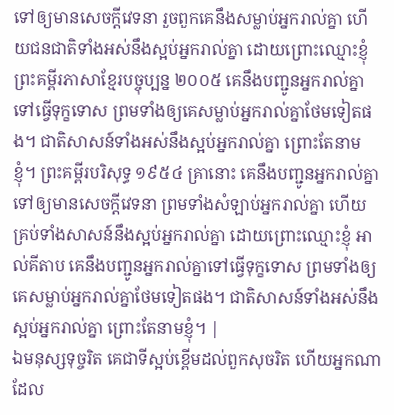ទៅឲ្យមានសេចក្ដីវេទនា រួចពួកគេនឹងសម្លាប់អ្នករាល់គ្នា ហើយជនជាតិទាំងអស់នឹងស្អប់អ្នករាល់គ្នា ដោយព្រោះឈ្មោះខ្ញុំ ព្រះគម្ពីរភាសាខ្មែរបច្ចុប្បន្ន ២០០៥ គេនឹងបញ្ជូនអ្នករាល់គ្នាទៅធ្វើទុក្ខទោស ព្រមទាំងឲ្យគេសម្លាប់អ្នករាល់គ្នាថែមទៀតផង។ ជាតិសាសន៍ទាំងអស់នឹងស្អប់អ្នករាល់គ្នា ព្រោះតែនាមខ្ញុំ។ ព្រះគម្ពីរបរិសុទ្ធ ១៩៥៤ គ្រានោះ គេនឹងបញ្ជូនអ្នករាល់គ្នាទៅឲ្យមានសេចក្ដីវេទនា ព្រមទាំងសំឡាប់អ្នករាល់គ្នា ហើយគ្រប់ទាំងសាសន៍នឹងស្អប់អ្នករាល់គ្នា ដោយព្រោះឈ្មោះខ្ញុំ អាល់គីតាប គេនឹងបញ្ជូនអ្នករាល់គ្នាទៅធ្វើទុក្ខទោស ព្រមទាំងឲ្យគេសម្លាប់អ្នករាល់គ្នាថែមទៀតផង។ ជាតិសាសន៍ទាំងអស់នឹងស្អប់អ្នករាល់គ្នា ព្រោះតែនាមខ្ញុំ។ |
ឯមនុស្សទុច្ចរិត គេជាទីស្អប់ខ្ពើមដល់ពួកសុចរិត ហើយអ្នកណាដែល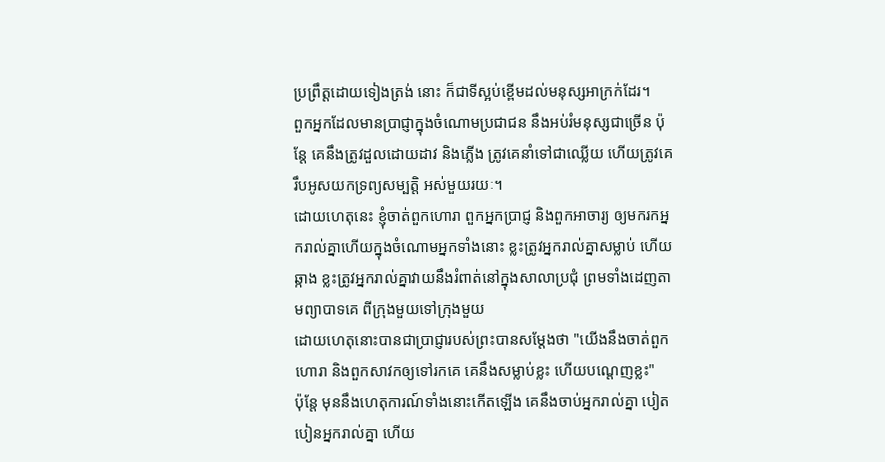ប្រព្រឹត្តដោយទៀងត្រង់ នោះ ក៏ជាទីស្អប់ខ្ពើមដល់មនុស្សអាក្រក់ដែរ។
ពួកអ្នកដែលមានប្រាជ្ញាក្នុងចំណោមប្រជាជន នឹងអប់រំមនុស្សជាច្រើន ប៉ុន្តែ គេនឹងត្រូវដួលដោយដាវ និងភ្លើង ត្រូវគេនាំទៅជាឈ្លើយ ហើយត្រូវគេរឹបអូសយកទ្រព្យសម្បត្តិ អស់មួយរយៈ។
ដោយហេតុនេះ ខ្ញុំចាត់ពួកហោរា ពួកអ្នកប្រាជ្ញ និងពួកអាចារ្យ ឲ្យមករកអ្នករាល់គ្នាហើយក្នុងចំណោមអ្នកទាំងនោះ ខ្លះត្រូវអ្នករាល់គ្នាសម្លាប់ ហើយឆ្កាង ខ្លះត្រូវអ្នករាល់គ្នាវាយនឹងរំពាត់នៅក្នុងសាលាប្រជុំ ព្រមទាំងដេញតាមព្យាបាទគេ ពីក្រុងមួយទៅក្រុងមួយ
ដោយហេតុនោះបានជាប្រាជ្ញារបស់ព្រះបានសម្តែងថា "យើងនឹងចាត់ពួកហោរា និងពួកសាវកឲ្យទៅរកគេ គេនឹងសម្លាប់ខ្លះ ហើយបណ្តេញខ្លះ"
ប៉ុន្តែ មុននឹងហេតុការណ៍ទាំងនោះកើតឡើង គេនឹងចាប់អ្នករាល់គ្នា បៀតបៀនអ្នករាល់គ្នា ហើយ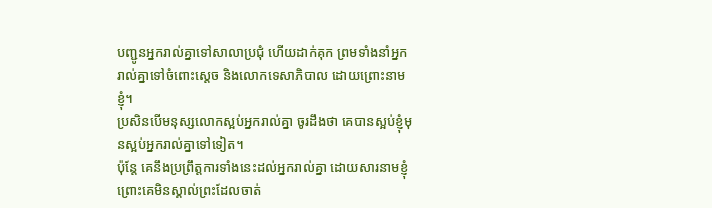បញ្ជូនអ្នករាល់គ្នាទៅសាលាប្រជុំ ហើយដាក់គុក ព្រមទាំងនាំអ្នករាល់គ្នាទៅចំពោះស្តេច និងលោកទេសាភិបាល ដោយព្រោះនាមខ្ញុំ។
ប្រសិនបើមនុស្សលោកស្អប់អ្នករាល់គ្នា ចូរដឹងថា គេបានស្អប់ខ្ញុំមុនស្អប់អ្នករាល់គ្នាទៅទៀត។
ប៉ុន្តែ គេនឹងប្រព្រឹត្តការទាំងនេះដល់អ្នករាល់គ្នា ដោយសារនាមខ្ញុំ ព្រោះគេមិនស្គាល់ព្រះដែលចាត់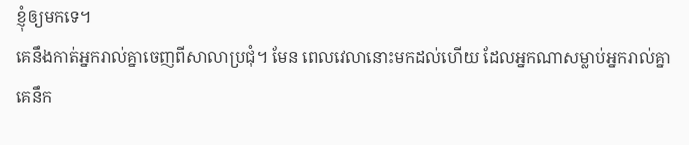ខ្ញុំឲ្យមកទេ។
គេនឹងកាត់អ្នករាល់គ្នាចេញពីសាលាប្រជុំ។ មែន ពេលវេលានោះមកដល់ហើយ ដែលអ្នកណាសម្លាប់អ្នករាល់គ្នា គេនឹក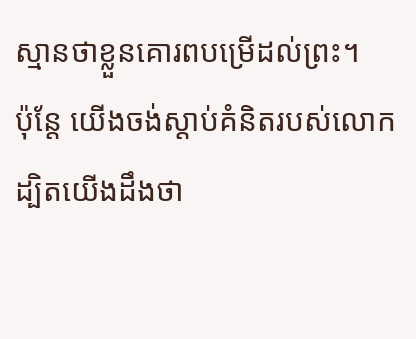ស្មានថាខ្លួនគោរពបម្រើដល់ព្រះ។
ប៉ុន្ដែ យើងចង់ស្ដាប់គំនិតរបស់លោក ដ្បិតយើងដឹងថា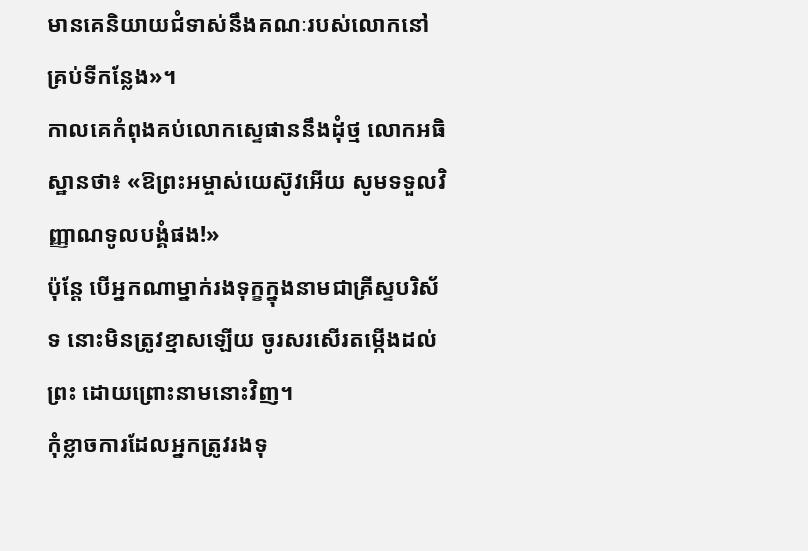មានគេនិយាយជំទាស់នឹងគណៈរបស់លោកនៅគ្រប់ទីកន្លែង»។
កាលគេកំពុងគប់លោកស្ទេផាននឹងដុំថ្ម លោកអធិស្ឋានថា៖ «ឱព្រះអម្ចាស់យេស៊ូវអើយ សូមទទួលវិញ្ញាណទូលបង្គំផង!»
ប៉ុន្ដែ បើអ្នកណាម្នាក់រងទុក្ខក្នុងនាមជាគ្រីស្ទបរិស័ទ នោះមិនត្រូវខ្មាសឡើយ ចូរសរសើរតម្កើងដល់ព្រះ ដោយព្រោះនាមនោះវិញ។
កុំខ្លាចការដែលអ្នកត្រូវរងទុ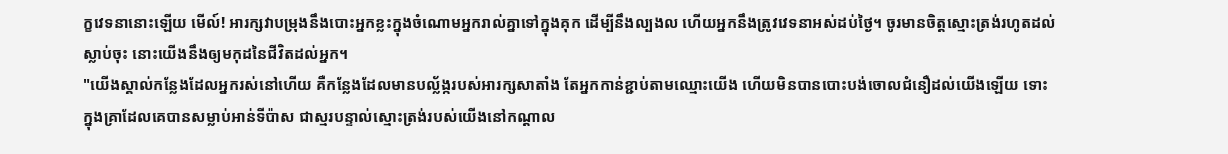ក្ខវេទនានោះឡើយ មើល៍! អារក្សវាបម្រុងនឹងបោះអ្នកខ្លះក្នុងចំណោមអ្នករាល់គ្នាទៅក្នុងគុក ដើម្បីនឹងល្បងល ហើយអ្នកនឹងត្រូវវេទនាអស់ដប់ថ្ងៃ។ ចូរមានចិត្តស្មោះត្រង់រហូតដល់ស្លាប់ចុះ នោះយើងនឹងឲ្យមកុដនៃជីវិតដល់អ្នក។
"យើងស្គាល់កន្លែងដែលអ្នករស់នៅហើយ គឺកន្លែងដែលមានបល្ល័ង្ករបស់អារក្សសាតាំង តែអ្នកកាន់ខ្ជាប់តាមឈ្មោះយើង ហើយមិនបានបោះបង់ចោលជំនឿដល់យើងឡើយ ទោះក្នុងគ្រាដែលគេបានសម្លាប់អាន់ទីប៉ាស ជាស្មរបន្ទាល់ស្មោះត្រង់របស់យើងនៅកណ្ដាល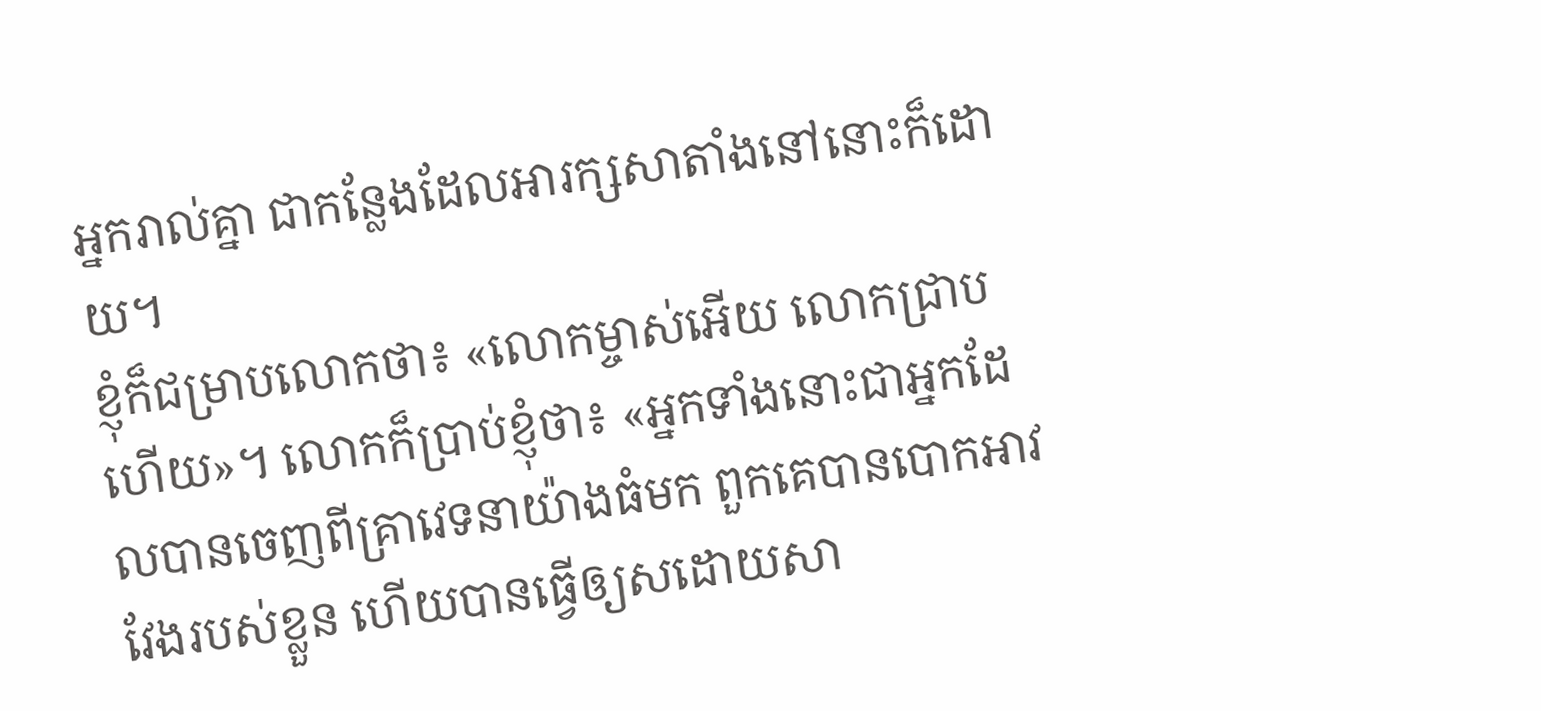អ្នករាល់គ្នា ជាកន្លែងដែលអារក្សសាតាំងនៅនោះក៏ដោយ។
ខ្ញុំក៏ជម្រាបលោកថា៖ «លោកម្ចាស់អើយ លោកជ្រាបហើយ»។ លោកក៏ប្រាប់ខ្ញុំថា៖ «អ្នកទាំងនោះជាអ្នកដែលបានចេញពីគ្រាវេទនាយ៉ាងធំមក ពួកគេបានបោកអាវវែងរបស់ខ្លួន ហើយបានធ្វើឲ្យសដោយសា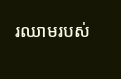រឈាមរបស់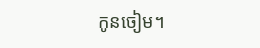កូនចៀម។